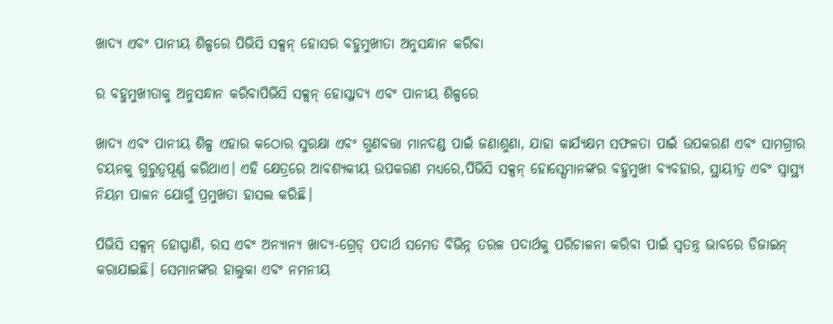ଖାଦ୍ୟ ଏବଂ ପାନୀୟ ଶିଳ୍ପରେ ପିଭିସି ସକ୍ସନ୍ ହୋସର ବହୁମୁଖୀତା ଅନୁସନ୍ଧାନ କରିବା

ର ବହୁମୁଖୀତାକୁ ଅନୁସନ୍ଧାନ କରିବାପିଭିସି ସକ୍ସନ୍ ହୋସ୍ଖାଦ୍ୟ ଏବଂ ପାନୀୟ ଶିଳ୍ପରେ

ଖାଦ୍ୟ ଏବଂ ପାନୀୟ ଶିଳ୍ପ ଏହାର କଠୋର ସୁରକ୍ଷା ଏବଂ ଗୁଣବତ୍ତା ମାନଦଣ୍ଡ ପାଇଁ ଜଣାଶୁଣା, ଯାହା କାର୍ଯ୍ୟକ୍ଷମ ସଫଳତା ପାଇଁ ଉପକରଣ ଏବଂ ସାମଗ୍ରୀର ଚୟନକୁ ଗୁରୁତ୍ୱପୂର୍ଣ୍ଣ କରିଥାଏ। ଏହି କ୍ଷେତ୍ରରେ ଆବଶ୍ୟକୀୟ ଉପକରଣ ମଧ୍ୟରେ,ପିଭିସି ସକ୍ସନ୍ ହୋସ୍ସେମାନଙ୍କର ବହୁମୁଖୀ ବ୍ୟବହାର, ସ୍ଥାୟୀତ୍ୱ ଏବଂ ସ୍ୱାସ୍ଥ୍ୟ ନିୟମ ପାଳନ ଯୋଗୁଁ ପ୍ରମୁଖତା ହାସଲ କରିଛି।

ପିଭିସି ସକ୍ସନ୍ ହୋସ୍ପାଣି, ରସ ଏବଂ ଅନ୍ୟାନ୍ୟ ଖାଦ୍ୟ-ଗ୍ରେଡ୍ ପଦାର୍ଥ ସମେତ ବିଭିନ୍ନ ତରଳ ପଦାର୍ଥକୁ ପରିଚାଳନା କରିବା ପାଇଁ ସ୍ୱତନ୍ତ୍ର ଭାବରେ ଡିଜାଇନ୍ କରାଯାଇଛି। ସେମାନଙ୍କର ହାଲୁକା ଏବଂ ନମନୀୟ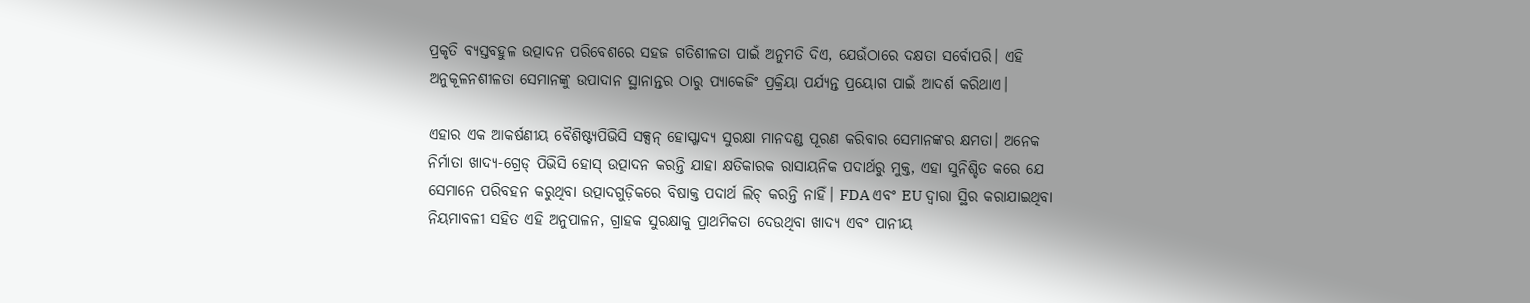ପ୍ରକୃତି ବ୍ୟସ୍ତବହୁଳ ଉତ୍ପାଦନ ପରିବେଶରେ ସହଜ ଗତିଶୀଳତା ପାଇଁ ଅନୁମତି ଦିଏ, ଯେଉଁଠାରେ ଦକ୍ଷତା ସର୍ବୋପରି। ଏହି ଅନୁକୂଳନଶୀଳତା ସେମାନଙ୍କୁ ଉପାଦାନ ସ୍ଥାନାନ୍ତର ଠାରୁ ପ୍ୟାକେଜିଂ ପ୍ରକ୍ରିୟା ପର୍ଯ୍ୟନ୍ତ ପ୍ରୟୋଗ ପାଇଁ ଆଦର୍ଶ କରିଥାଏ।

ଏହାର ଏକ ଆକର୍ଷଣୀୟ ବୈଶିଷ୍ଟ୍ୟପିଭିସି ସକ୍ସନ୍ ହୋସ୍ଖାଦ୍ୟ ସୁରକ୍ଷା ମାନଦଣ୍ଡ ପୂରଣ କରିବାର ସେମାନଙ୍କର କ୍ଷମତା। ଅନେକ ନିର୍ମାତା ଖାଦ୍ୟ-ଗ୍ରେଡ୍ ପିଭିସି ହୋସ୍ ଉତ୍ପାଦନ କରନ୍ତି ଯାହା କ୍ଷତିକାରକ ରାସାୟନିକ ପଦାର୍ଥରୁ ମୁକ୍ତ, ଏହା ସୁନିଶ୍ଚିତ କରେ ଯେ ସେମାନେ ପରିବହନ କରୁଥିବା ଉତ୍ପାଦଗୁଡ଼ିକରେ ବିଷାକ୍ତ ପଦାର୍ଥ ଲିଚ୍ କରନ୍ତି ନାହିଁ। FDA ଏବଂ EU ଦ୍ୱାରା ସ୍ଥିର କରାଯାଇଥିବା ନିୟମାବଳୀ ସହିତ ଏହି ଅନୁପାଳନ, ଗ୍ରାହକ ସୁରକ୍ଷାକୁ ପ୍ରାଥମିକତା ଦେଉଥିବା ଖାଦ୍ୟ ଏବଂ ପାନୀୟ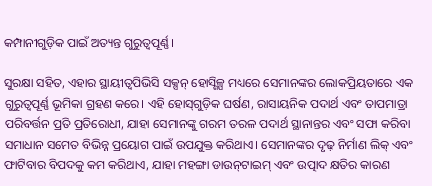କମ୍ପାନୀଗୁଡ଼ିକ ପାଇଁ ଅତ୍ୟନ୍ତ ଗୁରୁତ୍ୱପୂର୍ଣ୍ଣ।

ସୁରକ୍ଷା ସହିତ, ଏହାର ସ୍ଥାୟୀତ୍ୱପିଭିସି ସକ୍ସନ୍ ହୋସ୍ଶିଳ୍ପ ମଧ୍ୟରେ ସେମାନଙ୍କର ଲୋକପ୍ରିୟତାରେ ଏକ ଗୁରୁତ୍ୱପୂର୍ଣ୍ଣ ଭୂମିକା ଗ୍ରହଣ କରେ। ଏହି ହୋସ୍‌ଗୁଡ଼ିକ ଘର୍ଷଣ, ରାସାୟନିକ ପଦାର୍ଥ ଏବଂ ତାପମାତ୍ରା ପରିବର୍ତ୍ତନ ପ୍ରତି ପ୍ରତିରୋଧୀ, ଯାହା ସେମାନଙ୍କୁ ଗରମ ତରଳ ପଦାର୍ଥ ସ୍ଥାନାନ୍ତର ଏବଂ ସଫା କରିବା ସମାଧାନ ସମେତ ବିଭିନ୍ନ ପ୍ରୟୋଗ ପାଇଁ ଉପଯୁକ୍ତ କରିଥାଏ। ସେମାନଙ୍କର ଦୃଢ଼ ନିର୍ମାଣ ଲିକ୍ ଏବଂ ଫାଟିବାର ବିପଦକୁ କମ କରିଥାଏ, ଯାହା ମହଙ୍ଗା ଡାଉନ୍‌ଟାଇମ୍ ଏବଂ ଉତ୍ପାଦ କ୍ଷତିର କାରଣ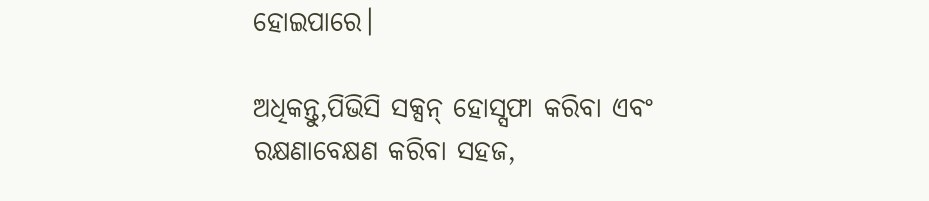ହୋଇପାରେ।

ଅଧିକନ୍ତୁ,ପିଭିସି ସକ୍ସନ୍ ହୋସ୍ସଫା କରିବା ଏବଂ ରକ୍ଷଣାବେକ୍ଷଣ କରିବା ସହଜ,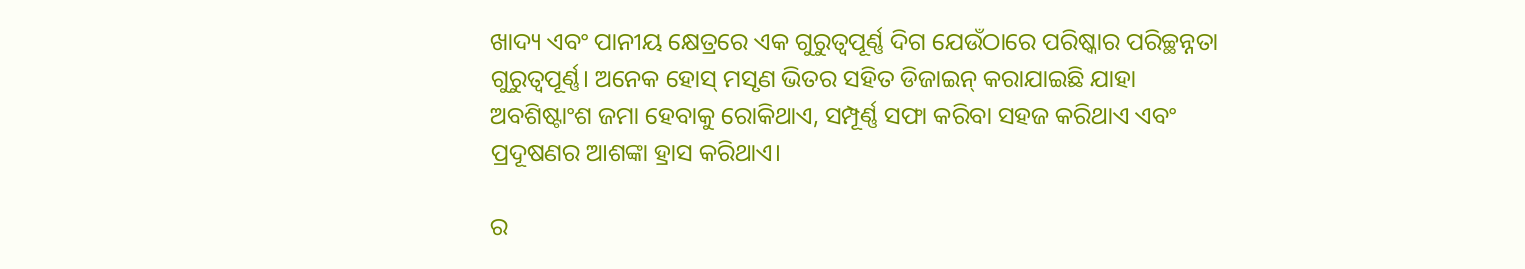ଖାଦ୍ୟ ଏବଂ ପାନୀୟ କ୍ଷେତ୍ରରେ ଏକ ଗୁରୁତ୍ୱପୂର୍ଣ୍ଣ ଦିଗ ଯେଉଁଠାରେ ପରିଷ୍କାର ପରିଚ୍ଛନ୍ନତା ଗୁରୁତ୍ୱପୂର୍ଣ୍ଣ। ଅନେକ ହୋସ୍ ମସୃଣ ଭିତର ସହିତ ଡିଜାଇନ୍ କରାଯାଇଛି ଯାହା ଅବଶିଷ୍ଟାଂଶ ଜମା ହେବାକୁ ରୋକିଥାଏ, ସମ୍ପୂର୍ଣ୍ଣ ସଫା କରିବା ସହଜ କରିଥାଏ ଏବଂ ପ୍ରଦୂଷଣର ଆଶଙ୍କା ହ୍ରାସ କରିଥାଏ।

ର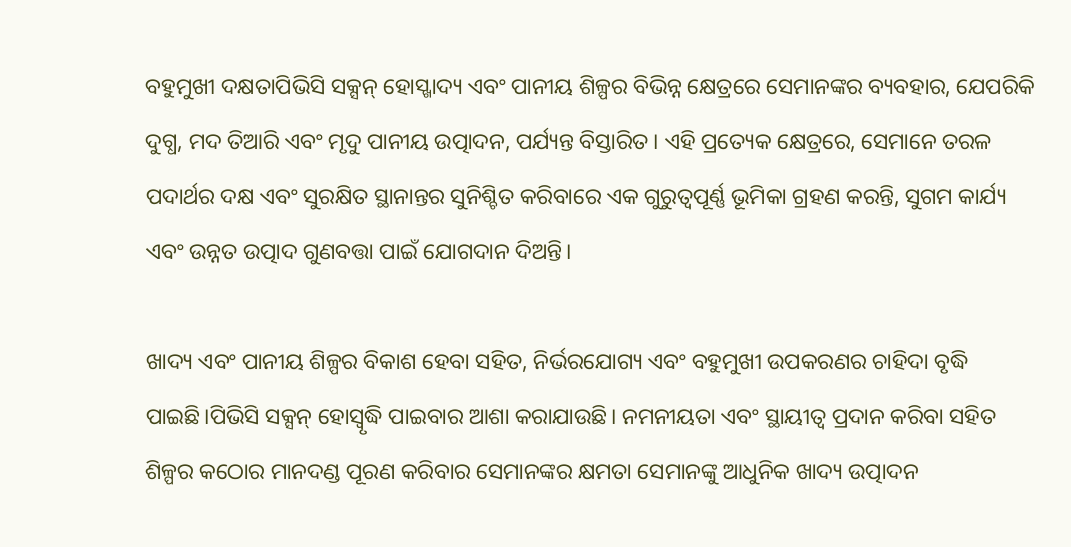ବହୁମୁଖୀ ଦକ୍ଷତାପିଭିସି ସକ୍ସନ୍ ହୋସ୍ଖାଦ୍ୟ ଏବଂ ପାନୀୟ ଶିଳ୍ପର ବିଭିନ୍ନ କ୍ଷେତ୍ରରେ ସେମାନଙ୍କର ବ୍ୟବହାର, ଯେପରିକି ଦୁଗ୍ଧ, ମଦ ତିଆରି ଏବଂ ମୃଦୁ ପାନୀୟ ଉତ୍ପାଦନ, ପର୍ଯ୍ୟନ୍ତ ବିସ୍ତାରିତ। ଏହି ପ୍ରତ୍ୟେକ କ୍ଷେତ୍ରରେ, ସେମାନେ ତରଳ ପଦାର୍ଥର ଦକ୍ଷ ଏବଂ ସୁରକ୍ଷିତ ସ୍ଥାନାନ୍ତର ସୁନିଶ୍ଚିତ କରିବାରେ ଏକ ଗୁରୁତ୍ୱପୂର୍ଣ୍ଣ ଭୂମିକା ଗ୍ରହଣ କରନ୍ତି, ସୁଗମ କାର୍ଯ୍ୟ ଏବଂ ଉନ୍ନତ ଉତ୍ପାଦ ଗୁଣବତ୍ତା ପାଇଁ ଯୋଗଦାନ ଦିଅନ୍ତି।

ଖାଦ୍ୟ ଏବଂ ପାନୀୟ ଶିଳ୍ପର ବିକାଶ ହେବା ସହିତ, ନିର୍ଭରଯୋଗ୍ୟ ଏବଂ ବହୁମୁଖୀ ଉପକରଣର ଚାହିଦା ବୃଦ୍ଧି ପାଇଛି।ପିଭିସି ସକ୍ସନ୍ ହୋସ୍ବୃଦ୍ଧି ପାଇବାର ଆଶା କରାଯାଉଛି। ନମନୀୟତା ଏବଂ ସ୍ଥାୟୀତ୍ୱ ପ୍ରଦାନ କରିବା ସହିତ ଶିଳ୍ପର କଠୋର ମାନଦଣ୍ଡ ପୂରଣ କରିବାର ସେମାନଙ୍କର କ୍ଷମତା ସେମାନଙ୍କୁ ଆଧୁନିକ ଖାଦ୍ୟ ଉତ୍ପାଦନ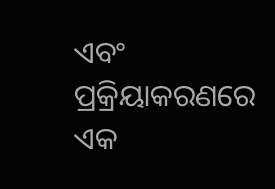ଏବଂ ପ୍ରକ୍ରିୟାକରଣରେ ଏକ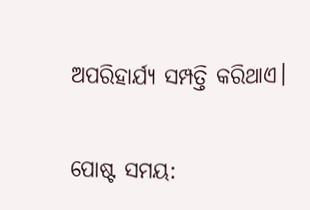ଅପରିହାର୍ଯ୍ୟ ସମ୍ପତ୍ତି କରିଥାଏ।


ପୋଷ୍ଟ ସମୟ: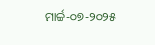ମାର୍ଚ୍ଚ-୦୭-୨୦୨୫